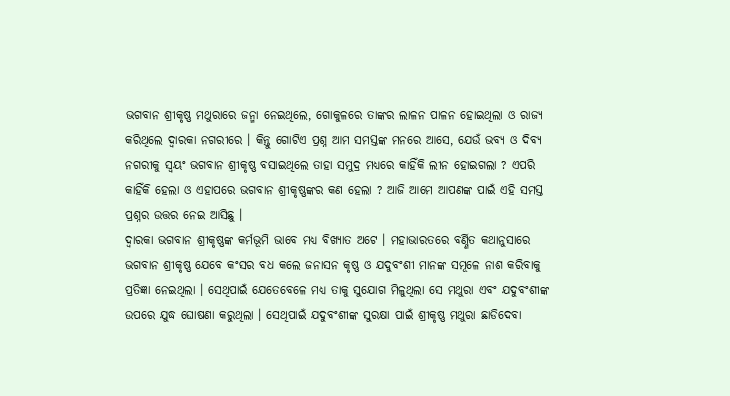ଭଗବାନ ଶ୍ରୀକୃଷ୍ଣ ମଥୁରାରେ ଜନ୍ମା ନେଇଥିଲେ, ଗୋକୁଳରେ ତାଙ୍କର ଲାଳନ ପାଳନ ହୋଇଥିଲା ଓ ରାଜ୍ୟ କରିଥିଲେ ଦ୍ଵାରକା ନଗରୀରେ । କିନ୍ତୁ ଗୋଟିଏ ପ୍ରଶ୍ନ ଆମ ସମସ୍ତଙ୍କ ମନରେ ଆସେ, ଯେଉଁ ଭବ୍ୟ ଓ ଦିବ୍ୟ ନଗରୀକୁ ସ୍ଵୟଂ ଭଗବାନ ଶ୍ରୀକୃଷ୍ଣ ବସାଇଥିଲେ ତାହା ସମୁଦ୍ର ମଧ୍ୟରେ କାହିଁକି ଲୀନ ହୋଇଗଲା ? ଏପରି କାହିଁକି ହେଲା ଓ ଏହାପରେ ଭଗବାନ ଶ୍ରୀକୃଷ୍ଣଙ୍କର କଣ ହେଲା ? ଆଜି ଆମେ ଆପଣଙ୍କ ପାଇଁ ଏହି ସମସ୍ତ ପ୍ରଶ୍ନର ଉତ୍ତର ନେଇ ଆସିଛୁ ।
ଦ୍ଵାରକା ଭଗବାନ ଶ୍ରୀକୃଷ୍ଣଙ୍କ କର୍ମଭୂମି ଭାବେ ମଧ୍ୟ ବିଖ୍ୟାତ ଅଟେ । ମହାଭାରତରେ ବର୍ଣ୍ଣିତ କଥାନୁସାରେ ଭଗବାନ ଶ୍ରୀକୃଷ୍ଣ ଯେବେ କଂସର ବଧ କଲେ ଜନାସନ କୃଷ୍ଣ ଓ ଯଦୁବଂଶୀ ମାନଙ୍କ ସମୂଳେ ନାଶ କରିବାକୁ ପ୍ରତିଜ୍ଞା ନେଇଥିଲା । ସେଥିପାଇଁ ଯେତେବେଳେ ମଧ୍ୟ ତାକୁ ସୁଯୋଗ ମିଳୁଥିଲା ସେ ମଥୁରା ଏବଂ ଯଦୁବଂଶୀଙ୍କ ଉପରେ ଯୁଦ୍ଧ ଘୋଷଣା କରୁଥିଲା । ସେଥିପାଇଁ ଯଦୁବଂଶୀଙ୍କ ସୁରକ୍ଷା ପାଇଁ ଶ୍ରୀକୃଷ୍ଣ ମଥୁରା ଛାଡିଦେବା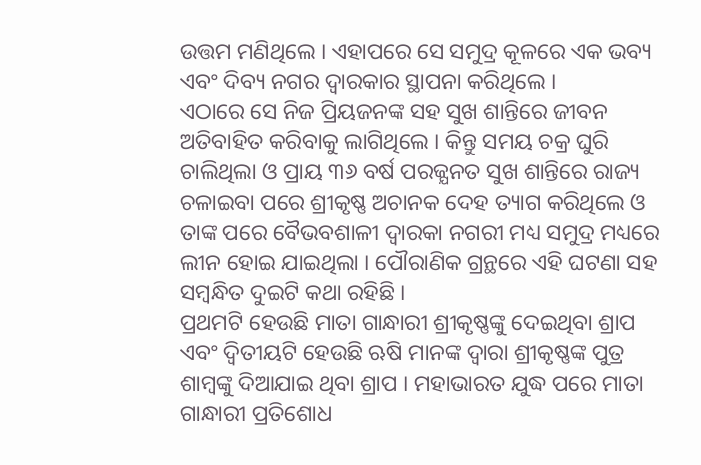ଉତ୍ତମ ମଣିଥିଲେ । ଏହାପରେ ସେ ସମୁଦ୍ର କୂଳରେ ଏକ ଭବ୍ୟ ଏବଂ ଦିବ୍ୟ ନଗର ଦ୍ଵାରକାର ସ୍ଥାପନା କରିଥିଲେ ।
ଏଠାରେ ସେ ନିଜ ପ୍ରିୟଜନଙ୍କ ସହ ସୁଖ ଶାନ୍ତିରେ ଜୀବନ ଅତିବାହିତ କରିବାକୁ ଲାଗିଥିଲେ । କିନ୍ତୁ ସମୟ ଚକ୍ର ଘୁରି ଚାଲିଥିଲା ଓ ପ୍ରାୟ ୩୬ ବର୍ଷ ପରଜ୍ଯନତ ସୁଖ ଶାନ୍ତିରେ ରାଜ୍ୟ ଚଳାଇବା ପରେ ଶ୍ରୀକୃଷ୍ଣ ଅଚାନକ ଦେହ ତ୍ୟାଗ କରିଥିଲେ ଓ ତାଙ୍କ ପରେ ବୈଭବଶାଳୀ ଦ୍ଵାରକା ନଗରୀ ମଧ୍ୟ ସମୁଦ୍ର ମଧ୍ୟରେ ଲୀନ ହୋଇ ଯାଇଥିଲା । ପୌରାଣିକ ଗ୍ରନ୍ଥରେ ଏହି ଘଟଣା ସହ ସମ୍ବନ୍ଧିତ ଦୁଇଟି କଥା ରହିଛି ।
ପ୍ରଥମଟି ହେଉଛି ମାତା ଗାନ୍ଧାରୀ ଶ୍ରୀକୃଷ୍ଣଙ୍କୁ ଦେଇଥିବା ଶ୍ରାପ ଏବଂ ଦ୍ଵିତୀୟଟି ହେଉଛି ଋଷି ମାନଙ୍କ ଦ୍ଵାରା ଶ୍ରୀକୃଷ୍ଣଙ୍କ ପୁତ୍ର ଶାମ୍ବଙ୍କୁ ଦିଆଯାଇ ଥିବା ଶ୍ରାପ । ମହାଭାରତ ଯୁଦ୍ଧ ପରେ ମାତା ଗାନ୍ଧାରୀ ପ୍ରତିଶୋଧ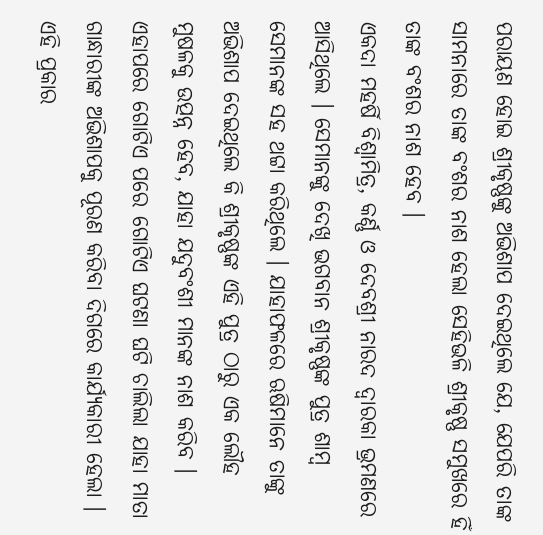ପରାୟଣ ହୋଇ ଶ୍ରୀକୃଷ୍ଣଙ୍କୁ ଅଭିଶାପ ଦେଇଥିଲେ ଯେ, ଯେପରି ତାଙ୍କ ସାମନାରେ ତାଙ୍କ ବଂଶର ନାଶ ହେଲା ସେହିଭଳି ଶ୍ରୀକୃଷ୍ଣ ସମୁଖରେ ହିଁ ତାଙ୍କ ବଂଶର ନାଶ ହେବ ।
ଏକଦା ମହର୍ଷି ବିଶ୍ଵାମିତ୍ର, କର୍ଣ୍ଣ ଓ ଦେବଶ୍ରୀ ନାରଦ ଦ୍ଵାରକା ଭ୍ରମଣରେ ଆସିଥିଲେ । ସେମାନଙ୍କୁ ଦେଖି ଭଗବାନ ଶ୍ରୀକୃଷ୍ଣଙ୍କ ପୁତ୍ର ଶାମ୍ବ ସେମାନଙ୍କ ସହ ଥଟ୍ଟା କରିଥିଲେ । ଯାହାଫଳରେ ଋଷିମାନେ ତାଙ୍କୁ ଅଭିଶାପ ଦେଇଥିଲେ କି ଶ୍ରୀକୃଷ୍ଣଙ୍କ ଏହି ପୁତ୍ର ଠାରୁ ଏକ ଲୌହ ମୁଷଳକୁ ଉତ୍ପନ୍ନ ହେବ, ଯାହା ଯଦୁବଂଶୀ ମାନଙ୍କ ନାଶ କରିବ । ଏହାପରେ ଗୋଟିଏ ପରେ ଗୋଟିଏ ଘଟଣା ଘଟି ଚାଲିଲା ଯାହା ମାତା ଗାନ୍ଧାରୀଙ୍କ ଅଭିଶାପକୁ ପୂରଣ କରିବା ଦିଗରେ କାର୍ଯ୍ୟକାରୀ ହେଲା ।
ଏହି ପ୍ରକାର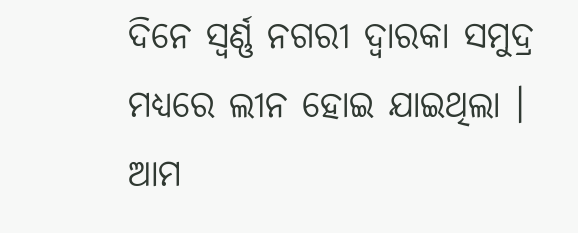ଦିନେ ସ୍ଵର୍ଣ୍ଣ ନଗରୀ ଦ୍ଵାରକା ସମୁଦ୍ର ମଧ୍ୟରେ ଲୀନ ହୋଇ ଯାଇଥିଲା । ଆମ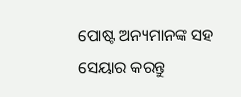ପୋଷ୍ଟ ଅନ୍ୟମାନଙ୍କ ସହ ସେୟାର କରନ୍ତୁ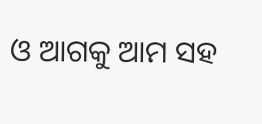ଓ ଆଗକୁ ଆମ ସହ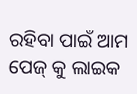ରହିବା ପାଇଁ ଆମ ପେଜ୍ କୁ ଲାଇକ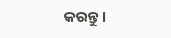କରନ୍ତୁ ।